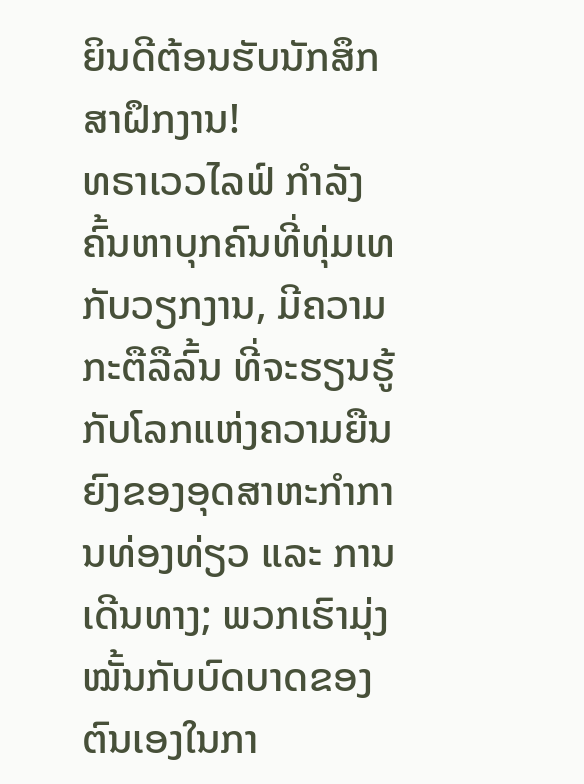ຍິນດີຕ້ອນຮັບນັກສຶກສາຝຶກງານ!
ທຣາເວວໄລຟ໌ ກຳລັງຄົ້ນຫາບຸກຄົນທີ່ທຸ່ມເທກັບວຽກງານ, ມີຄວາມກະຕືລືລົ້ນ ທີ່ຈະຮຽນຮູ້ກັບໂລກແຫ່ງຄວາມຍືນຍົງຂອງອຸດສາຫະກຳການທ່ອງທ່ຽວ ແລະ ການເດີນທາງ; ພວກເຮົາມຸ່ງໝັ້ນກັບບົດບາດຂອງຕົນເອງໃນກາ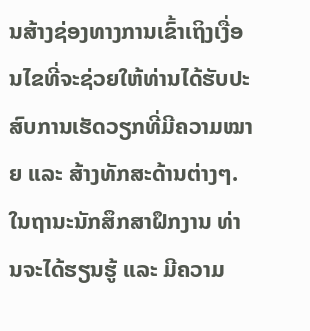ນສ້າງຊ່ອງທາງການເຂົ້າເຖິງເງື່ອນໄຂທີ່ຈະຊ່ວຍໃຫ້ທ່ານໄດ້ຮັບປະສົບການເຮັດວຽກທີ່ມີຄວາມໝາຍ ແລະ ສ້າງທັກສະດ້ານຕ່າງໆ. ໃນຖານະນັກສຶກສາຝຶກງານ ທ່ານຈະໄດ້ຮຽນຮູ້ ແລະ ມີຄວາມ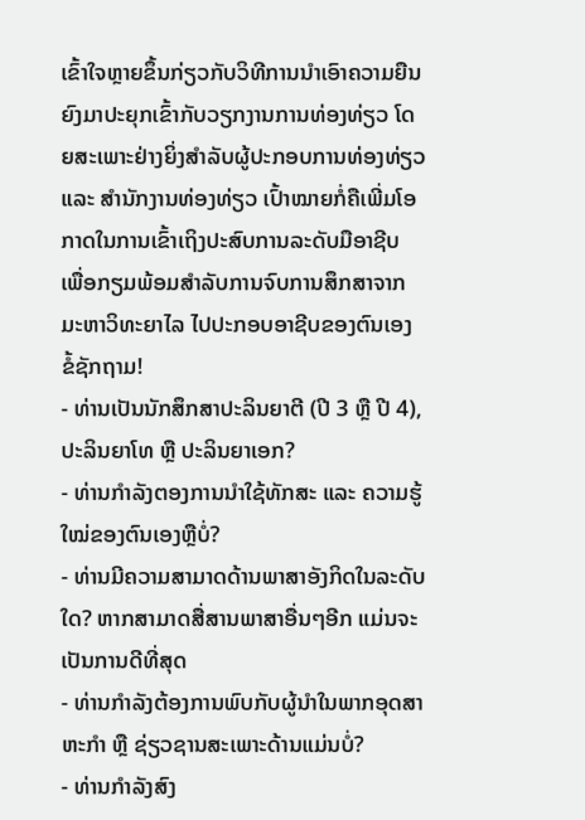ເຂົ້າໃຈຫຼາຍຂຶ້ນກ່ຽວກັບວິທີການນໍາເອົາຄວາມຍືນຍົງມາປະຍຸກເຂົ້າກັບວຽກງານການທ່ອງທ່ຽວ ໂດຍສະເພາະຢ່າງຍິ່ງສຳລັບຜູ້ປະກອບການທ່ອງທ່ຽວ ແລະ ສຳນັກງານທ່ອງທ່ຽວ ເປົ້າໝາຍກໍ່ຄືເພີ່ມໂອກາດໃນການເຂົ້າເຖິງປະສົບການລະດັບມືອາຊີບ ເພື່ອກຽມພ້ອມສຳລັບການຈົບການສຶກສາຈາກມະຫາວິທະຍາໄລ ໄປປະກອບອາຊີບຂອງຕົນເອງ
ຂໍ້ຊັກຖາມ!
- ທ່ານເປັນນັກສຶກສາປະລິນຍາຕີ (ປີ 3 ຫຼື ປີ 4), ປະລິນຍາໂທ ຫຼື ປະລິນຍາເອກ?
- ທ່ານກຳລັງຕອງການນຳໃຊ້ທັກສະ ແລະ ຄວາມຮູ້ໃໝ່ຂອງຕົນເອງຫຼືບໍ່?
- ທ່ານມີຄວາມສາມາດດ້ານພາສາອັງກິດໃນລະດັບໃດ? ຫາກສາມາດສື່ສານພາສາອື່ນໆອີກ ແມ່ນຈະເປັນການດີທີ່ສຸດ
- ທ່ານກຳລັງຕ້ອງການພົບກັບຜູ້ນຳໃນພາກອຸດສາຫະກຳ ຫຼື ຊ່ຽວຊານສະເພາະດ້ານແມ່ນບໍ່?
- ທ່ານກຳລັງສົງ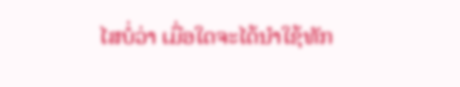ໄສບໍ່ວ່າ ເມື່ອໃດຈະໄດ້ນຳໃຊ້ທັກ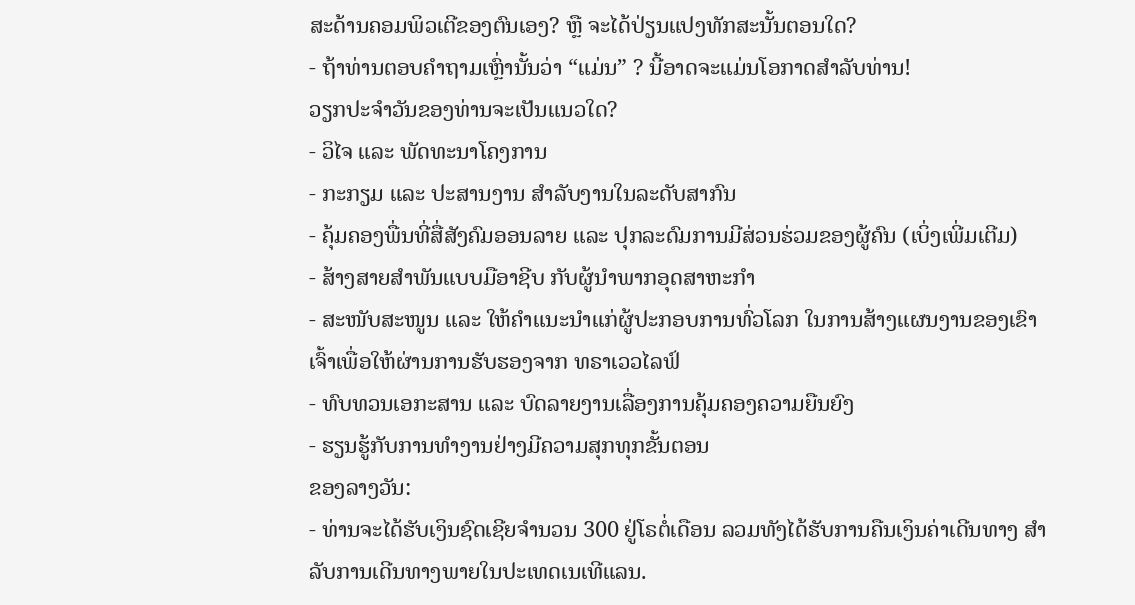ສະດ້ານຄອມພິວເຕີຂອງຕົນເອງ? ຫຼື ຈະໄດ້ປ່ຽນແປງທັກສະນັ້ນຕອນໃດ?
- ຖ້າທ່ານຕອບຄຳຖາມເຫຼົ່ານັ້ນວ່າ “ແມ່ນ” ? ນີ້ອາດຈະແມ່ນໂອກາດສຳລັບທ່ານ!
ວຽກປະຈຳວັນຂອງທ່ານຈະເປັນແນວໃດ?
- ວິໄຈ ແລະ ພັດທະນາໂຄງການ
- ກະກຽມ ແລະ ປະສານງານ ສຳລັບງານໃນລະດັບສາກົນ
- ຄຸ້ມຄອງພື່ນທີ່ສື່ສັງຄົມອອນລາຍ ແລະ ປຸກລະດົມການມີສ່ວນຮ່ວມຂອງຜູ້ຄົນ (ເບິ່ງເພີ່ມເຕີມ)
- ສ້າງສາຍສຳພັນແບບມືອາຊີບ ກັບຜູ້ນຳພາກອຸດສາຫະກຳ
- ສະໜັບສະໜູນ ແລະ ໃຫ້ຄຳແນະນຳແກ່ຜູ້ປະກອບການທົ່ວໂລກ ໃນການສ້າງແຜນງານຂອງເຂົາເຈົ້າເພື່ອໃຫ້ຜ່ານການຮັບຮອງຈາກ ທຣາເວວໄລຟ໌
- ທົບທວນເອກະສານ ແລະ ບົດລາຍງານເລື່ອງການຄຸ້ມຄອງຄວາມຍືນຍົງ
- ຮຽນຮູ້ກັບການທຳງານຢ່າງມີຄວາມສຸກທຸກຂັ້ນຕອນ
ຂອງລາງວັນ:
- ທ່ານຈະໄດ້ຮັບເງິນຊົດເຊີຍຈຳນວນ 300 ຢູ່ໂຣຕໍ່ເດືອນ ລວມທັງໄດ້ຮັບການຄືນເງິນຄ່າເດີນທາງ ສໍາລັບການເດີນທາງພາຍໃນປະເທດເນເທີແລນ.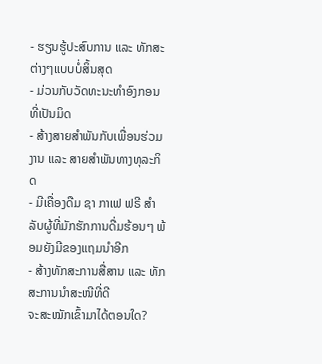- ຮຽນຮູ້ປະສົບການ ແລະ ທັກສະຕ່າງໆແບບບໍ່ສິ້ນສຸດ
- ມ່ວນກັບວັດທະນະທຳອົງກອນທີ່ເປັນມິດ
- ສ້າງສາຍສຳພັນກັບເພື່ອນຮ່ວມງານ ແລະ ສາຍສຳພັນທາງທຸລະກິດ
- ມີເຄື່ອງດືມ ຊາ ກາເຟ ຟຣີ ສຳລັບຜູ້ທີ່ມັກຮັກການດື່ມຮ້ອນໆ ພ້ອມຍັງມີຂອງແຖມນຳອີກ
- ສ້າງທັກສະການສື່ສານ ແລະ ທັກສະການນຳສະໜີທີ່ດີ
ຈະສະໝັກເຂົ້າມາໄດ້ຕອນໃດ?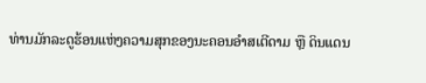ທ່ານມັກລະດູຮ້ອນແຫ່ງຄວາມສຸກຂອງນະຄອນອຳສເຕີດາມ ຫຼື ດິນແດນ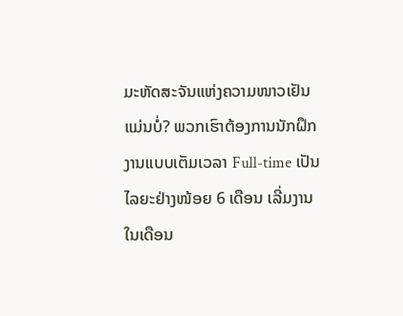ມະຫັດສະຈັນແຫ່ງຄວາມໜາວເຢັນ ແມ່ນບໍ່? ພວກເຮົາຕ້ອງການນັກຝຶກງານແບບເຕັມເວລາ Full-time ເປັນໄລຍະຢ່າງໜ້ອຍ 6 ເດືອນ ເລີ່ມງານໃນເດືອນ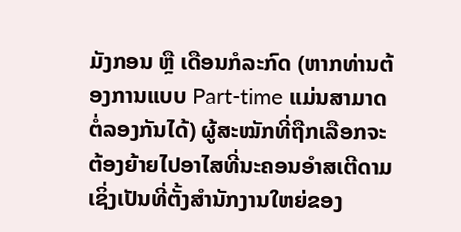ມັງກອນ ຫຼື ເດືອນກໍລະກົດ (ຫາກທ່ານຕ້ອງການແບບ Part-time ແມ່ນສາມາດຕໍ່ລອງກັນໄດ້) ຜູ້ສະໝັກທີ່ຖືກເລືອກຈະຕ້ອງຍ້າຍໄປອາໄສທີ່ນະຄອນອຳສເຕີດາມ ເຊິ່ງເປັນທີ່ຕັ້ງສຳນັກງານໃຫຍ່ຂອງ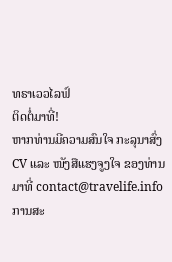ທຣາເວວໄລຟ໌
ຕິດຕໍ່ມາທີ່!
ຫາກທ່ານມີຄວາມສົນໃຈ ກະລຸນາສົ່ງ CV ແລະ ໜັງສືແຮງຈູງໃຈ ຂອງທ່ານມາທີ່ contact@travelife.info ການສະ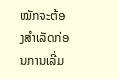ໝັກຈະຕ້ອງສຳເລັດກ່ອນການເລີ່ມ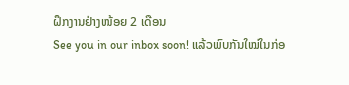ຝຶກງານຢ່າງໜ້ອຍ 2 ເດືອນ
See you in our inbox soon! ແລ້ວພົບກັນໃໝ່ໃນກ່ອ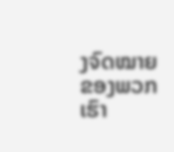ງຈົດໝາຍຂອງພວກເຮົາ